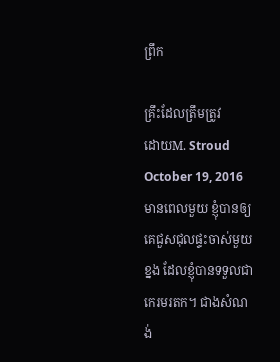ព្រឹក

គ្រឹះដែលត្រឹមត្រូវ
ដោយM. Stroud
October 19, 2016
មានពេលមួយ ខ្ញុំបានឲ្យគេជួសជុលផ្ទះចាស់មួយខ្នង ដែលខ្ញុំបានទទួលជាកេរមរតក។ ជាងសំណង់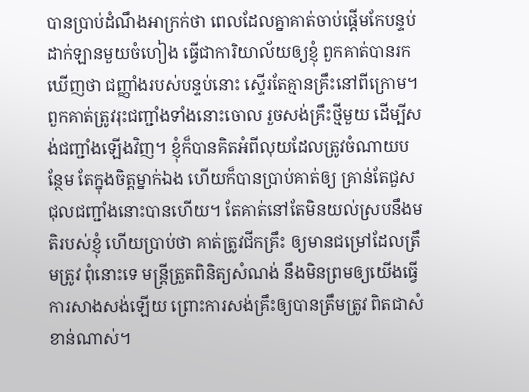បានប្រាប់ដំណឹងអាក្រក់ថា ពេលដែលគ្នាគាត់ចាប់ផ្តើមកែបន្ទប់ដាក់ឡានមួយចំហៀង ធ្វើជាការិយាល័យឲ្យខ្ញុំ ពួកគាត់បានរកឃើញថា ជញ្ញាំងរបស់បន្ទប់នោះ ស្ទើរតែគ្មានគ្រឹះនៅពីក្រោម។ ពួកគាត់ត្រូវរុះជញ្ជាំងទាំងនោះចោល រួចសង់គ្រឹះថ្មីមួយ ដើម្បីសង់ជញ្ជាំងឡើងវិញ។ ខ្ញុំក៏បានគិតអំពីលុយដែលត្រូវចំណាយបន្ថែម តែក្នុងចិត្តម្នាក់ឯង ហើយក៏បានប្រាប់គាត់ឲ្យ គ្រាន់តែជួសជុលជញ្ជាំងនោះបានហើយ។ តែគាត់នៅតែមិនយល់ស្របនឹងមតិរបស់ខ្ញុំ ហើយប្រាប់ថា គាត់ត្រូវជីកគ្រឹះ ឲ្យមានជម្រៅដែលត្រឹមត្រូវ ពុំនោះទេ មន្ត្រីត្រួតពិនិត្យសំណង់ នឹងមិនព្រមឲ្យយើងធ្វើការសាងសង់ឡើយ ព្រោះការសង់គ្រឹះឲ្យបានត្រឹមត្រូវ ពិតជាសំខាន់ណាស់។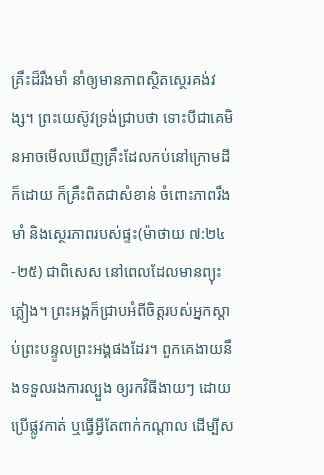គ្រឹះដ៏រឹងមាំ នាំឲ្យមានភាពស្ថិតស្ថេរគង់វង្ស។ ព្រះយេស៊ូវទ្រង់ជ្រាបថា ទោះបីជាគេមិនអាចមើលឃើញគ្រឹះដែលកប់នៅក្រោមដីក៏ដោយ ក៏គ្រឹះពិតជាសំខាន់ ចំពោះភាពរឹងមាំ និងស្ថេរភាពរបស់ផ្ទះ(ម៉ាថាយ ៧:២៤-២៥) ជាពិសេស នៅពេលដែលមានព្យុះភ្លៀង។ ព្រះអង្គក៏ជ្រាបអំពីចិត្តរបស់អ្នកស្តាប់ព្រះបន្ទូលព្រះអង្គផងដែរ។ ពួកគេងាយនឹងទទួលរងការល្បួង ឲ្យរកវិធីងាយៗ ដោយប្រើផ្លូវកាត់ ឬធ្វើអ្វីតែពាក់កណ្តាល ដើម្បីស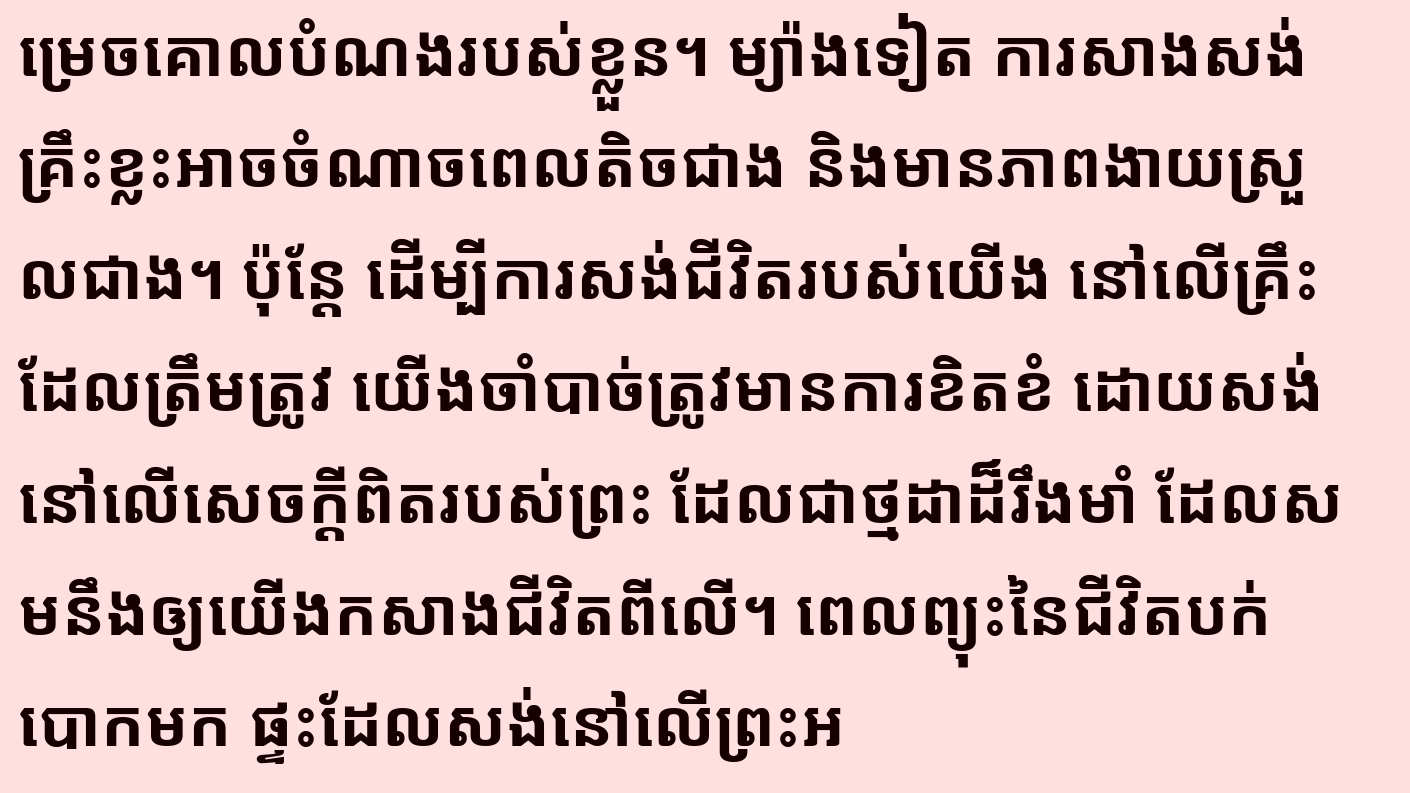ម្រេចគោលបំណងរបស់ខ្លួន។ ម្យ៉ាងទៀត ការសាងសង់គ្រឹះខ្លះអាចចំណាចពេលតិចជាង និងមានភាពងាយស្រួលជាង។ ប៉ុន្តែ ដើម្បីការសង់ជីវិតរបស់យើង នៅលើគ្រឹះដែលត្រឹមត្រូវ យើងចាំបាច់ត្រូវមានការខិតខំ ដោយសង់នៅលើសេចក្តីពិតរបស់ព្រះ ដែលជាថ្មដាដ៏រឹងមាំ ដែលសមនឹងឲ្យយើងកសាងជីវិតពីលើ។ ពេលព្យុះនៃជីវិតបក់បោកមក ផ្ទះដែលសង់នៅលើព្រះអ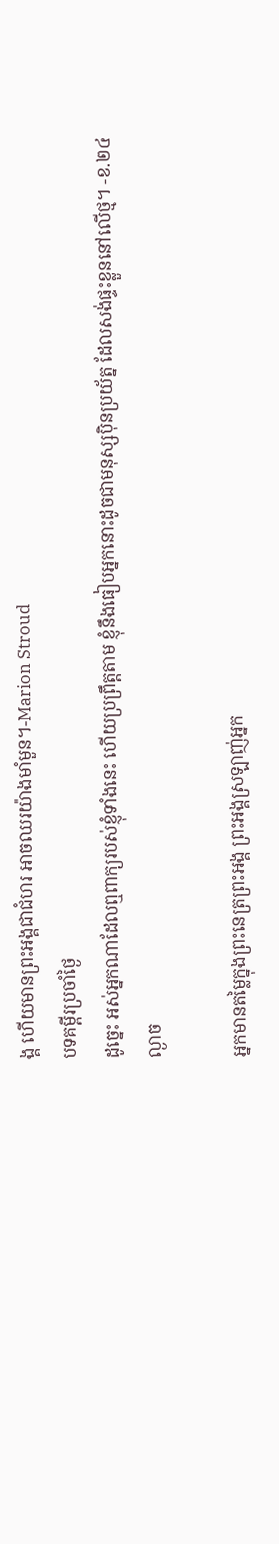ង្គ ហើយមានព្រះអង្គជាជំហរ អាចឈរយ៉ាងមាំមួន។-Marion Stroud
បទគម្ពីរប្រចាំថ្ងៃ
ដូច្នេះ អស់អ្នកណាដែលឮពាក្យរបស់ខ្ញុំទាំងនេះ ហើយប្រព្រឹត្តតាម ខ្ញុំនឹងធៀបអ្នកនោះដូចជាមនុស្សប៉ិនប្រយ័ត្ន ដែលសង់ផ្ទះខ្លួននៅលើថ្ម។ -ខ.២៤
ល្ងាច

អ្នកមានតម្លៃក្នុងព្រះនេត្រព្រះអង្គ ព្រះអង្គស្រឡាញ់អ្នក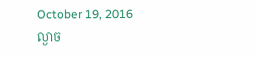October 19, 2016
ល្ងាច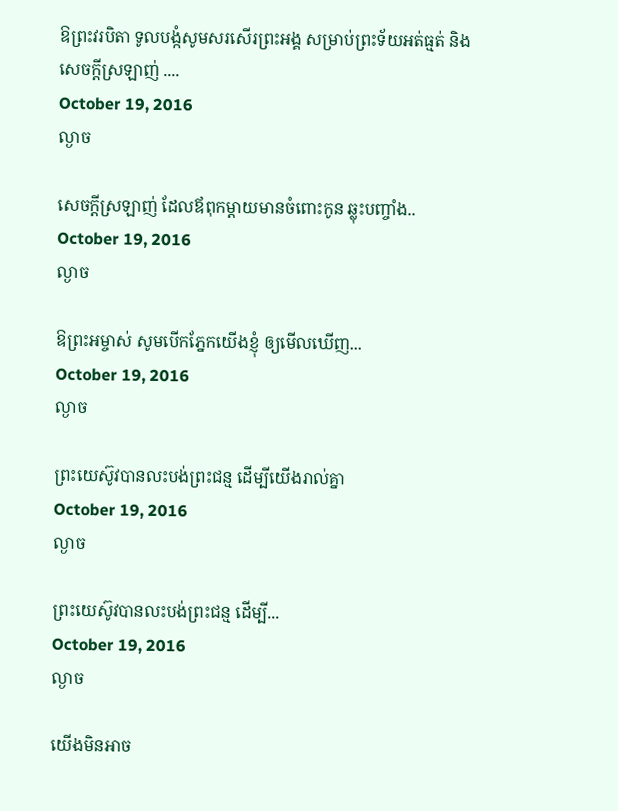ឱព្រះវរបិតា ទូលបង្កំសូមសរសើរព្រះអង្គ សម្រាប់ព្រះទ័យអត់ធ្មត់ និងសេចក្តីស្រឡាញ់ ....
October 19, 2016
ល្ងាច

សេចក្តីស្រឡាញ់ ដែលឪពុកម្តាយមានចំពោះកូន ឆ្លុះបញ្ចាំង..
October 19, 2016
ល្ងាច

ឱព្រះអម្ចាស់ សូមបើកភ្នែកយើងខ្ញុំ ឲ្យមើលឃើញ...
October 19, 2016
ល្ងាច

ព្រះយេស៊ូវបានលះបង់ព្រះជន្ម ដើម្បីយើងរាល់គ្នា
October 19, 2016
ល្ងាច

ព្រះយេស៊ូវបានលះបង់ព្រះជន្ម ដើម្បី...
October 19, 2016
ល្ងាច

យើងមិនអាច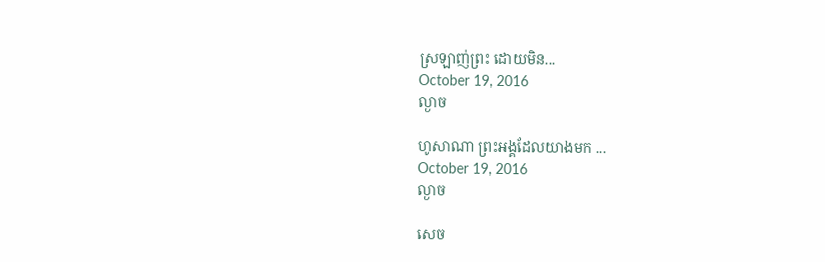ស្រឡាញ់ព្រះ ដោយមិន...
October 19, 2016
ល្ងាច

ហូសាណា ព្រះអង្គដែលយាងមក ...
October 19, 2016
ល្ងាច

សេច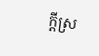ក្តីស្រ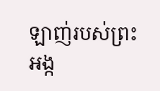ឡាញ់របស់ព្រះអង្ក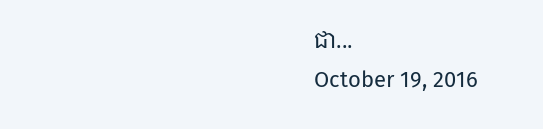ជា...
October 19, 2016